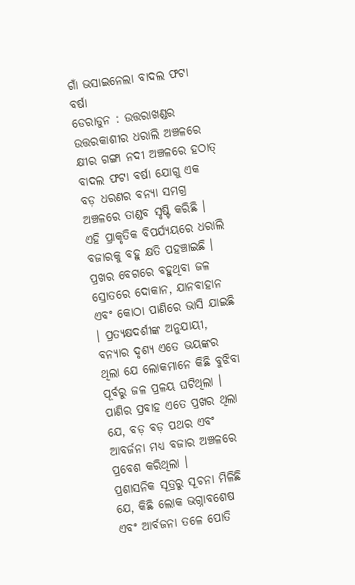ଗାଁ ଭସାଇନେଲା ବାଦଲ ଫଟା ବର୍ଷା
ଡେରାଡୁନ : ଉତ୍ତରାଖଣ୍ଡର ଉତ୍ତରକାଶୀର ଧରାଲି ଅଞ୍ଚଳରେ କ୍ଷୀର ଗଙ୍ଗା ନଦୀ ଅଞ୍ଚଳରେ ହଠାତ୍ ବାଦଲ ଫଟା ବର୍ଷା ଯୋଗୁ ଏକ ବଡ଼ ଧରଣର ବନ୍ୟା ସମଗ୍ର ଅଞ୍ଚଳରେ ତାଣ୍ଡବ ସୃଷ୍ଟି କରିଛି । ଏହି ପ୍ରାକୃତିକ ବିପର୍ଯ୍ୟୟରେ ଧରାଲି ବଜାରକୁ ବହୁ କ୍ଷତି ପହଞ୍ଚାଇଛି । ପ୍ରଖର ବେଗରେ ବହୁଥିବା ଜଳ ସ୍ରୋତରେ ଦୋକାନ, ଯାନବାହାନ ଏବଂ କୋଠା ପାଣିରେ ଭାସି ଯାଇଛି । ପ୍ରତ୍ୟକ୍ଷଦର୍ଶୀଙ୍କ ଅନୁଯାୟୀ, ବନ୍ୟାର ଦୃଶ୍ୟ ଏତେ ଭୟଙ୍କର ଥିଲା ଯେ ଲୋକମାନେ କିଛି ବୁଝିବା ପୂର୍ବରୁ ଜଳ ପ୍ରଳୟ ଘଟିଥିଲା । ପାଣିର ପ୍ରବାହ ଏତେ ପ୍ରଖର ଥିଲା ଯେ, ବଡ଼ ବଡ଼ ପଥର ଏବଂ ଆବର୍ଜନା ମଧ୍ୟ ବଜାର ଅଞ୍ଚଳରେ ପ୍ରବେଶ କରିଥିଲା ।
ପ୍ରଶାସନିକ ସୂତ୍ରରୁ ସୂଚନା ମିଳିଛି ଯେ, କିଛି ଲୋକ ଭଗ୍ନାବଶେଷ ଏବଂ ଆର୍ବଜନା ତଳେ ପୋତି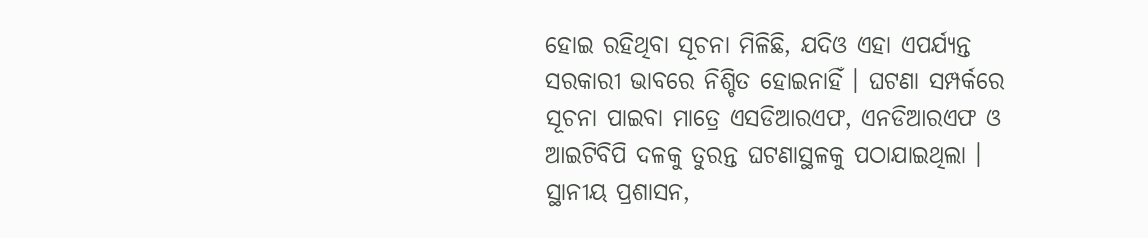ହୋଇ ରହିଥିବା ସୂଚନା ମିଳିଛି, ଯଦିଓ ଏହା ଏପର୍ଯ୍ୟନ୍ତ ସରକାରୀ ଭାବରେ ନିଶ୍ଚିତ ହୋଇନାହିଁ । ଘଟଣା ସମ୍ପର୍କରେ ସୂଚନା ପାଇବା ମାତ୍ରେ ଏସଡିଆରଏଫ, ଏନଡିଆରଏଫ ଓ ଆଇଟିବିପି ଦଳକୁ ତୁରନ୍ତ ଘଟଣାସ୍ଥଳକୁ ପଠାଯାଇଥିଲା । ସ୍ଥାନୀୟ ପ୍ରଶାସନ,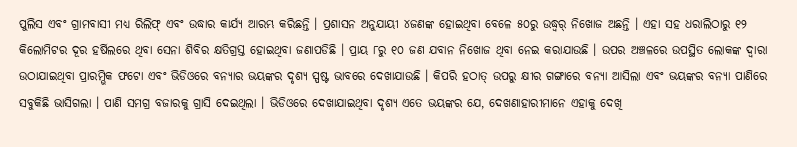ପୁଲିସ ଏବଂ ଗ୍ରାମବାସୀ ମଧ୍ୟ ରିଲିଫ୍ ଏବଂ ଉଦ୍ଧାର କାର୍ଯ୍ୟ ଆରମ୍ଭ କରିଛନ୍ତି । ପ୍ରଶାସନ ଅନୁଯାୟୀ ୪ଜଣଙ୍କ ହୋଇଥିବା ବେଳେ ୫୦ରୁ ଉଦ୍ଧ୍ୱର୍ ନିଖୋଜ ଅଛନ୍ତି । ଏହା ସହ ଧରାଲିଠାରୁ ୧୨ କିଲୋମିଟର ଦୂର ହର୍ଷିଲରେ ଥିବା ସେନା ଶିବିର କ୍ଷତିଗ୍ରସ୍ତ ହୋଇଥିବା ଜଣାପଡିଛି । ପ୍ରାୟ ୮ରୁ ୧୦ ଜଣ ଯବାନ ନିଖୋଜ ଥିବା ନେଇ କରାଯାଉଛି । ଉପର ଅଞ୍ଚଳରେ ଉପସ୍ଥିତ ଲୋକଙ୍କ ଦ୍ୱାରା ଉଠାଯାଇଥିବା ପ୍ରାରମ୍ଭିକ ଫଟୋ ଏବଂ ଭିଡିଓରେ ବନ୍ୟାର ଭୟଙ୍କର ଦୃଶ୍ୟ ସ୍ପଷ୍ଟ ଭାବରେ ଦେଖାଯାଉଛି । କିପରି ହଠାତ୍ ଉପରୁ କ୍ଷୀର ଗଙ୍ଗାରେ ବନ୍ୟା ଆସିଲା ଏବଂ ଭୟଙ୍କର ବନ୍ୟା ପାଣିରେ ସବୁକିଛି ଭାସିଗଲା । ପାଣି ସମଗ୍ର ବଜାରକୁ ଗ୍ରାସି ଦେଇଥିଲା । ଭିଡିଓରେ ଦେଖାଯାଇଥିବା ଦୃଶ୍ୟ ଏତେ ଭୟଙ୍କର ଯେ, ଦେଖଣାହାରୀମାନେ ଏହାକୁ ଦେଖି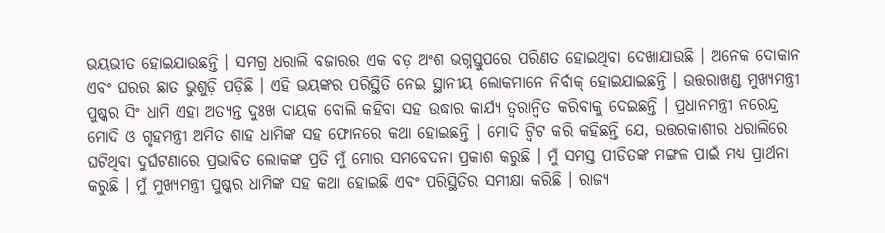ଭୟଭୀତ ହୋଇଯାଉଛନ୍ତି । ସମଗ୍ର ଧରାଲି ବଜାରର ଏକ ବଡ଼ ଅଂଶ ଭଗ୍ନସ୍ତୁପରେ ପରିଣତ ହୋଇଥିବା ଦେଖାଯାଉଛି । ଅନେକ ଦୋକାନ ଏବଂ ଘରର ଛାତ ଭୁଶୁଡ଼ି ପଡ଼ିଛି । ଏହି ଭୟଙ୍କର ପରିସ୍ଥିତି ନେଇ ସ୍ଥାନୀୟ ଲୋକମାନେ ନିର୍ବାକ୍ ହୋଇଯାଇଛନ୍ତି । ଉତ୍ତରାଖଣ୍ଡ ମୁଖ୍ୟମନ୍ତ୍ରୀ ପୁଷ୍କର ସିଂ ଧାମି ଏହା ଅତ୍ୟନ୍ତ ଦୁଃଖ ଦାୟକ ବୋଲି କହିବା ସହ ଉଦ୍ଧାର କାର୍ଯ୍ୟ ତ୍ୱରାନ୍ୱିତ କରିବାକୁ ଦେଇଛନ୍ତି । ପ୍ରଧାନମନ୍ତ୍ରୀ ନରେନ୍ଦ୍ର ମୋଦି ଓ ଗୃହମନ୍ତ୍ରୀ ଅମିତ ଶାହ ଧାମିଙ୍କ ସହ ଫୋନରେ କଥା ହୋଇଛନ୍ତି । ମୋଦି ଟ୍ୱିଟ କରି କହିଛନ୍ତି ଯେ, ଉତ୍ତରକାଶୀର ଧରାଲିରେ ଘଟିଥିବା ଦୁର୍ଘଟଣାରେ ପ୍ରଭାବିତ ଲୋକଙ୍କ ପ୍ରତି ମୁଁ ମୋର ସମବେଦନା ପ୍ରକାଶ କରୁଛି । ମୁଁ ସମସ୍ତ ପୀଡିତଙ୍କ ମଙ୍ଗଳ ପାଇଁ ମଧ୍ୟ ପ୍ରାର୍ଥନା କରୁଛି । ମୁଁ ମୁଖ୍ୟମନ୍ତ୍ରୀ ପୁଷ୍କର ଧାମିଙ୍କ ସହ କଥା ହୋଇଛି ଏବଂ ପରିସ୍ଥିତିର ସମୀକ୍ଷା କରିଛି । ରାଜ୍ୟ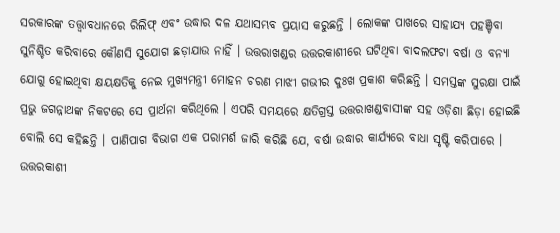ସରକାରଙ୍କ ତତ୍ତ୍ୱାବଧାନରେ ରିଲିଫ୍ ଏବଂ ଉଦ୍ଧାର ଦଳ ଯଥାସମ୍ଭବ ପ୍ରୟାସ କରୁଛନ୍ତି । ଲୋକଙ୍କ ପାଖରେ ସାହାଯ୍ୟ ପହଞ୍ଚିବା ସୁନିଶ୍ଚିତ କରିବାରେ କୌଣସି ସୁଯୋଗ ଛଡ଼ାଯାଉ ନାହିଁ । ଉତ୍ତରାଖଣ୍ଡର ଉତ୍ତରକାଶୀରେ ଘଟିଥିବା ବାଦଲଫଟା ବର୍ଷା ଓ ବନ୍ୟା ଯୋଗୁ ହୋଇଥିବା କ୍ଷୟକ୍ଷତିକୁ ନେଇ ମୁଖ୍ୟମନ୍ତ୍ରୀ ମୋହନ ଚରଣ ମାଝୀ ଗଭୀର ଦୁଃଖ ପ୍ରକାଶ କରିଛନ୍ତି । ସମସ୍ତଙ୍କ ସୁରକ୍ଷା ପାଇଁ ପ୍ରଭୁ ଜଗନ୍ନାଥଙ୍କ ନିକଟରେ ସେ ପ୍ରାର୍ଥନା କରିଥିଲେ । ଏପରି ସମୟରେ କ୍ଷତିଗ୍ରସ୍ତ ଉତ୍ତରାଖଣ୍ଡବାସୀଙ୍କ ସହ ଓଡ଼ିଶା ଛିଡ଼ା ହୋଇଛି ବୋଲି ସେ କହିଛନ୍ତି । ପାଣିପାଗ ବିଭାଗ ଏକ ପରାମର୍ଶ ଜାରି କରିଛି ଯେ, ବର୍ଷା ଉଦ୍ଧାର କାର୍ଯ୍ୟରେ ବାଧା ସୃଷ୍ଟି କରିପାରେ । ଉତ୍ତରକାଶୀ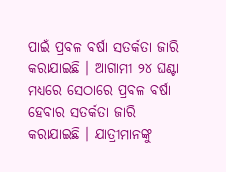ପାଇଁ ପ୍ରବଳ ବର୍ଷା ସତର୍କତା ଜାରି କରାଯାଇଛି । ଆଗାମୀ ୨୪ ଘଣ୍ଟା ମଧ୍ୟରେ ସେଠାରେ ପ୍ରବଳ ବର୍ଷା ହେବାର ସତର୍କତା ଜାରି କରାଯାଇଛି । ଯାତ୍ରୀମାନଙ୍କୁ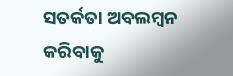ସତର୍କତା ଅବଲମ୍ବନ କରିବାକୁ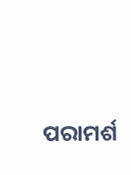ପରାମର୍ଶ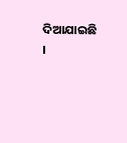ଦିଆଯାଇଛି ।